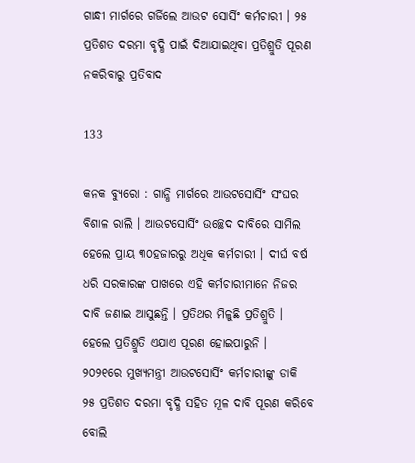ଗାନ୍ଧୀ ମାର୍ଗରେ ଗର୍ଜିଲେ ଆଉଟ ସୋର୍ସିଂ କର୍ମଚାରୀ । ୨୫ ପ୍ରତିଶତ ଦରମା ବୃଦ୍ଧି ପାଇଁ ଦିଆଯାଇଥିବା ପ୍ରତିଶ୍ରୁତି ପୂରଣ ନକରିବାରୁ ପ୍ରତିବାଦ

133

କନକ ବ୍ୟୁରୋ : ଗାନ୍ଧି ମାର୍ଗରେ ଆଉଟସୋର୍ସିଂ ସଂଘର ବିଶାଳ ରାଲି । ଆଉଟସୋର୍ସିଂ ଉଚ୍ଛେଦ ଦାବିରେ ସାମିଲ ହେଲେ ପ୍ରାୟ ୩୦ହଜାରରୁ ଅଧିକ କର୍ମଚାରୀ । ଦୀର୍ଘ ବର୍ଷ ଧରି ସରକାରଙ୍କ ପାଖରେ ଏହି କର୍ମଚାରୀମାନେ ନିଜର ଦାବି ଜଣାଇ ଆସୁଛନ୍ତି । ପ୍ରତିଥର ମିଳୁଛି ପ୍ରତିଶ୍ରୁତି । ହେଲେ ପ୍ରତିଶ୍ରୁତି ଏଯାଏ ପୂରଣ ହୋଇପାରୁନି ।
୨୦୨୧ରେ ମୁଖ୍ୟମନ୍ତ୍ରୀ ଆଉଟସୋର୍ସିଂ କର୍ମଚାରୀଙ୍କୁ ଡାକି ୨୫ ପ୍ରତିଶତ ଦରମା ବୃଦ୍ଧି ସହିତ ମୂଳ ଦାବି ପୂରଣ କରିବେ ବୋଲି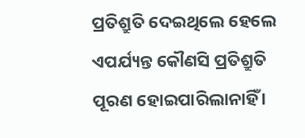ପ୍ରତିଶ୍ରୁତି ଦେଇଥିଲେ ହେଲେ ଏପର୍ଯ୍ୟନ୍ତ କୌଣସି ପ୍ରତିଶ୍ରୁତି ପୂରଣ ହୋଇପାରିଲାନାହିଁ ।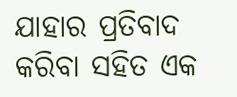ଯାହାର ପ୍ରତିବାଦ କରିବା ସହିତ ଏକ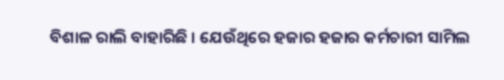ବିଶାଳ ରାଲି ବାହାରିଛି । ଯେଉଁଥିରେ ହଜାର ହଜାର କର୍ମଚାରୀ ସାମିଲ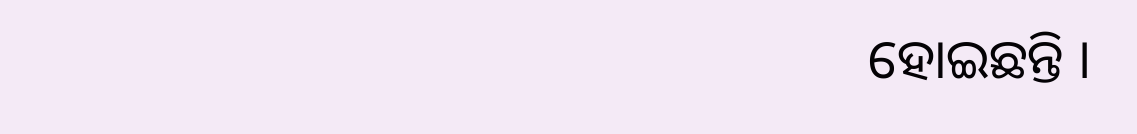ହୋଇଛନ୍ତି ।